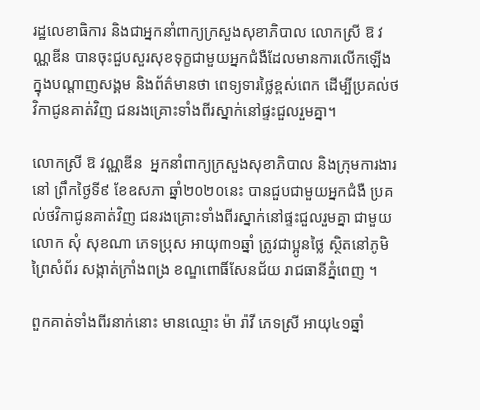រដ្ឋលេខាធិការ និងជាអ្នកនាំពាក្យក្រសួងសុខាភិបាល លោកស្រី ឱ វណ្ណឌីន បានចុះជួបសួរសុខទុក្ខជាមួយអ្នកជំងឺដែលមានការលើកឡើងក្នុងបណ្តាញសង្គម និងព័ត៌មានថា ពេទ្យទារថ្លៃខ្ពស់ពេក ដើម្បីប្រគល់ថវិកាជូនគាត់វិញ ជនរងគ្រោះទាំងពីរស្នាក់នៅផ្ទះជួលរួមគ្នា។

លោកស្រី ឱ វណ្ណឌីន  អ្នកនាំពាក្យក្រសួងសុខាភិបាល និងក្រុមការងារនៅ ព្រឹកថ្ងៃទី៩ ខែឧសភា ឆ្នាំ២០២០នេះ បានជួបជាមួយអ្នកជំងឺ ប្រគល់ថវិកាជូនគាត់វិញ ជនរងគ្រោះទាំងពីរស្នាក់នៅផ្ទះជួលរួមគ្នា ជាមួយលោក សុំ សុខណា ភេទប្រុស អាយុ៣១ឆ្នាំ ត្រូវជាប្អូនថ្លៃ ស្ថិតនៅភូមិព្រៃសំព័រ សង្កាត់ក្រាំងពង្រ ខណ្ឌពោធិ៍សែនជ័យ រាជធានីភ្នំពេញ ។

ពួកគាត់ទាំងពីរនាក់នោះ មានឈ្មោះ ម៉ា រ៉ាវី ភេទស្រី អាយុ៤១ឆ្នាំ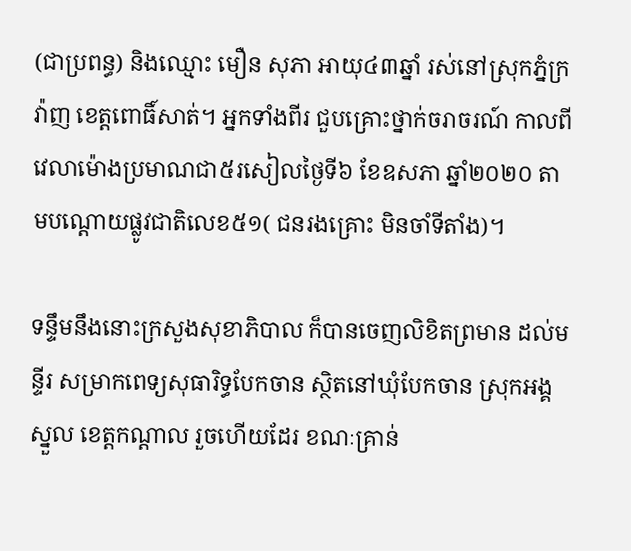(ជាប្រពន្ធ) និងឈ្មោះ មឿន សុភា អាយុ៤៣ឆ្នាំ រស់នៅស្រុកភ្នំក្រវ៉ាញ ខេត្តពោធិ៍សាត់។ អ្នកទាំងពីរ ជួបគ្រោះថ្នាក់ចរាចរណ៍ កាលពីវេលាម៉ោងប្រមាណជា៥រសៀលថ្ងៃទី៦ ខែឧសភា ឆ្នាំ២០២០ តាមបណ្តោយផ្លូវជាតិលេខ៥១( ជនរងគ្រោះ មិនចាំទីតាំង)។

ទន្ទឹមនឹងនោះក្រសួងសុខាភិបាល ក៏បានចេញលិខិតព្រមាន ដល់មន្ទីរ សម្រាកពេទ្យសុធារិទ្ធបែកចាន ស្ថិតនៅឃុំបែកចាន ស្រុកអង្គស្នួល ខេត្តកណ្តាល រួចហើយដែរ ខណៈគ្រាន់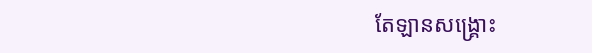តែឡានសង្គ្រោះ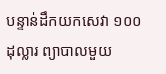បន្ទាន់ដឹកយកសេវា ១០០ដុល្លារ ព្យាបាលមួយ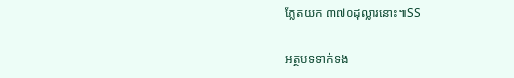ភ្លែតយក ៣៧០ដុល្លារនោះ៕SS

អត្ថបទទាក់ទង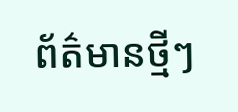ព័ត៌មានថ្មីៗ